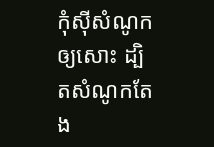កុំស៊ីសំណូកឲ្យសោះ ដ្បិតសំណូកតែង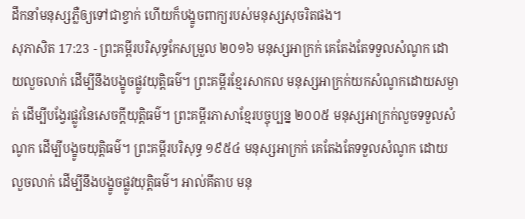ដឹកនាំមនុស្សភ្លឺឲ្យទៅជាខ្វាក់ ហើយក៏បង្ខូចពាក្យរបស់មនុស្សសុចរិតផង។
សុភាសិត 17:23 - ព្រះគម្ពីរបរិសុទ្ធកែសម្រួល ២០១៦ មនុស្សអាក្រក់ គេតែងតែទទួលសំណូក ដោយលួចលាក់ ដើម្បីនឹងបង្ខូចផ្លូវយុត្តិធម៌។ ព្រះគម្ពីរខ្មែរសាកល មនុស្សអាក្រក់យកសំណូកដោយសម្ងាត់ ដើម្បីបង្វែរផ្លូវនៃសេចក្ដីយុត្តិធម៌។ ព្រះគម្ពីរភាសាខ្មែរបច្ចុប្បន្ន ២០០៥ មនុស្សអាក្រក់លួចទទួលសំណូក ដើម្បីបង្ខូចយុត្តិធម៌។ ព្រះគម្ពីរបរិសុទ្ធ ១៩៥៤ មនុស្សអាក្រក់ គេតែងតែទទួលសំណូក ដោយលួចលាក់ ដើម្បីនឹងបង្ខូចផ្លូវយុត្តិធម៌។ អាល់គីតាប មនុ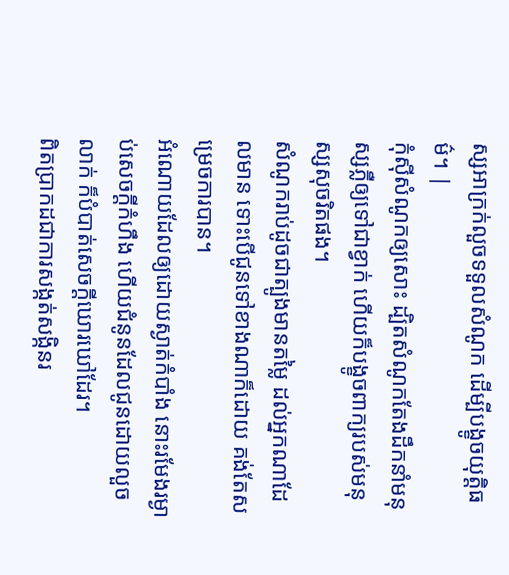ស្សអាក្រក់លួចទទួលសំណូក ដើម្បីបង្ខូចយុត្តិធម៌។ |
កុំស៊ីសំណូកឲ្យសោះ ដ្បិតសំណូកតែងដឹកនាំមនុស្សភ្លឺឲ្យទៅជាខ្វាក់ ហើយក៏បង្ខូចពាក្យរបស់មនុស្សសុចរិតផង។
សំណូករាប់ដូចជាត្បូងមានតម្លៃ ដល់អ្នកណាដែលមាន ទោះបើជូនទៅខាងណាក៏ដោយ គង់តែសម្រេចការបាន។
អំណោយដែលឲ្យដោយស្ងាត់កំបាំង នោះរមែងរម្ងាប់សេចក្ដីកំហឹង ហើយជំនូនដែលជូនដោយលួចលាក់ ក៏បំបាត់សេចក្ដីឃោរឃៅដែរ។
ពិតប្រាកដជាការសង្កត់សង្កិនរ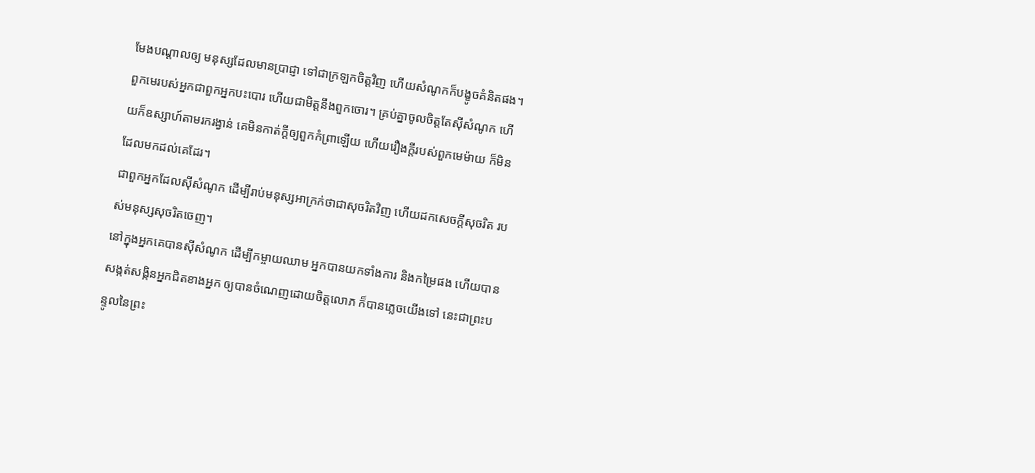មែងបណ្ដាលឲ្យ មនុស្សដែលមានប្រាជ្ញា ទៅជាក្រឡកចិត្តវិញ ហើយសំណូកក៏បង្ខូចគំនិតផង។
ពួកមេរបស់អ្នកជាពួកអ្នកបះបោរ ហើយជាមិត្តនឹងពួកចោរ។ គ្រប់គ្នាចូលចិត្តតែស៊ីសំណូក ហើយក៏ឧស្សាហ៍តាមរករង្វាន់ គេមិនកាត់ក្តីឲ្យពួកកំព្រាឡើយ ហើយរឿងក្តីរបស់ពួកមេម៉ាយ ក៏មិនដែលមកដល់គេដែរ។
ជាពួកអ្នកដែលស៊ីសំណូក ដើម្បីរាប់មនុស្សអាក្រក់ថាជាសុចរិតវិញ ហើយដកសេចក្ដីសុចរិត របស់មនុស្សសុចរិតចេញ។
នៅក្នុងអ្នកគេបានស៊ីសំណូក ដើម្បីកម្ចាយឈាម អ្នកបានយកទាំងការ និងកម្រៃផង ហើយបានសង្កត់សង្កិនអ្នកជិតខាងអ្នក ឲ្យបានចំណេញដោយចិត្តលោភ ក៏បានភ្លេចយើងទៅ នេះជាព្រះបន្ទូលនៃព្រះ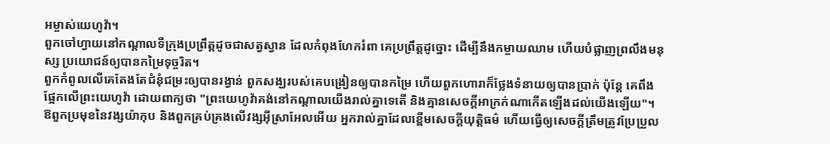អម្ចាស់យេហូវ៉ា។
ពួកចៅហ្វាយនៅកណ្ដាលទីក្រុងប្រព្រឹត្តដូចជាសត្វស្វាន ដែលកំពុងហែករំពា គេប្រព្រឹត្តដូច្នោះ ដើម្បីនឹងកម្ចាយឈាម ហើយបំផ្លាញព្រលឹងមនុស្ស ប្រយោជន៍ឲ្យបានកម្រៃទុច្ចរិត។
ពួកកំពូលលើគេតែងតែជំនុំជម្រះឲ្យបានរង្វាន់ ពួកសង្ឃរបស់គេបង្រៀនឲ្យបានកម្រៃ ហើយពួកហោរាក៏ថ្លែងទំនាយឲ្យបានប្រាក់ ប៉ុន្តែ គេពឹងផ្អែកលើព្រះយេហូវ៉ា ដោយពាក្យថា "ព្រះយេហូវ៉ាគង់នៅកណ្ដាលយើងរាល់គ្នាទេតើ និងគ្មានសេចក្ដីអាក្រក់ណាកើតឡើងដល់យើងឡើយ"។
ឱពួកប្រមុខនៃវង្សយ៉ាកុប និងពួកគ្រប់គ្រងលើវង្សអ៊ីស្រាអែលអើយ អ្នករាល់គ្នាដែលខ្ពើមសេចក្ដីយុត្តិធម៌ ហើយធ្វើឲ្យសេចក្ដីត្រឹមត្រូវប្រែប្រួល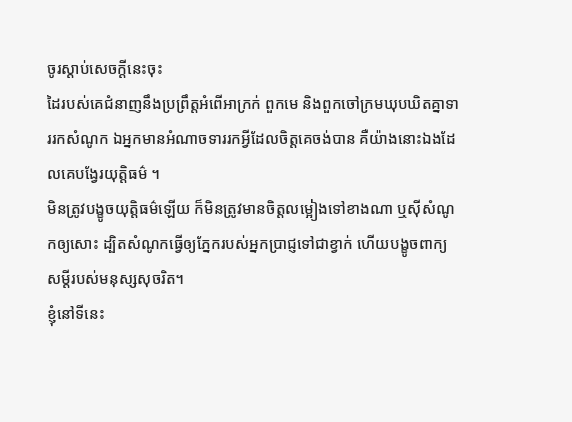ចូរស្តាប់សេចក្ដីនេះចុះ
ដៃរបស់គេជំនាញនឹងប្រព្រឹត្តអំពើអាក្រក់ ពួកមេ និងពួកចៅក្រមឃុបឃិតគ្នាទាររកសំណូក ឯអ្នកមានអំណាចទាររកអ្វីដែលចិត្តគេចង់បាន គឺយ៉ាងនោះឯងដែលគេបង្វែរយុត្តិធម៌ ។
មិនត្រូវបង្ខូចយុត្តិធម៌ឡើយ ក៏មិនត្រូវមានចិត្តលម្អៀងទៅខាងណា ឬស៊ីសំណូកឲ្យសោះ ដ្បិតសំណូកធ្វើឲ្យភ្នែករបស់អ្នកប្រាជ្ញទៅជាខ្វាក់ ហើយបង្ខូចពាក្យសម្ដីរបស់មនុស្សសុចរិត។
ខ្ញុំនៅទីនេះ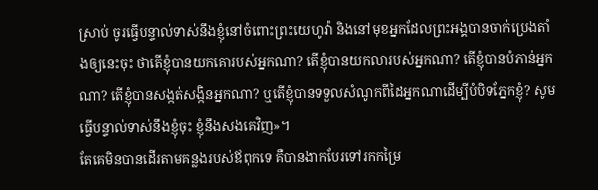ស្រាប់ ចូរធ្វើបន្ទាល់ទាស់នឹងខ្ញុំនៅចំពោះព្រះយេហូវ៉ា និងនៅមុខអ្នកដែលព្រះអង្គបានចាក់ប្រេងតាំងឲ្យនេះចុះ ថាតើខ្ញុំបានយកគោរបស់អ្នកណា? តើខ្ញុំបានយកលារបស់អ្នកណា? តើខ្ញុំបានបំភាន់អ្នកណា? តើខ្ញុំបានសង្កត់សង្កិនអ្នកណា? ឬតើខ្ញុំបានទទួលសំណូកពីដៃអ្នកណាដើម្បីបំបិទភ្នែកខ្ញុំ? សូមធ្វើបន្ទាល់ទាស់នឹងខ្ញុំចុះ ខ្ញុំនឹងសងគេវិញ»។
តែគេមិនបានដើរតាមគន្លងរបស់ឪពុកទេ គឺបានងាកបែរទៅរកកម្រៃ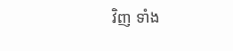វិញ ទាំង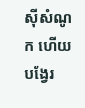ស៊ីសំណូក ហើយបង្វែរ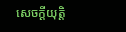សេចក្ដីយុត្តិ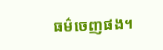ធម៌ចេញផង។